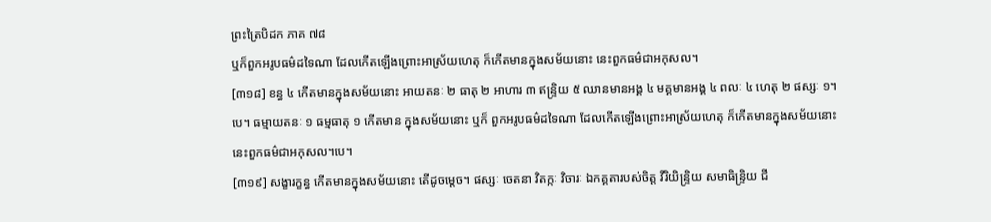ព្រះត្រៃបិដក ភាគ ៧៨
ឬក៏ពួកអរូបធម៌ដទៃណា ដែលកើតឡើងព្រោះអាស្រ័យហេតុ ក៏កើតមានក្នុងសម័យនោះ នេះពួកធម៌ជាអកុសល។
[៣១៨] ខន្ធ ៤ កើតមានក្នុងសម័យនោះ អាយតនៈ ២ ធាតុ ២ អាហារ ៣ ឥន្ទ្រិយ ៥ ឈានមានអង្គ ៤ មគ្គមានអង្គ ៤ ពលៈ ៤ ហេតុ ២ ផស្សៈ ១។បេ។ ធម្មាយតនៈ ១ ធម្មធាតុ ១ កើតមាន ក្នុងសម័យនោះ ឬក៏ ពួកអរូបធម៌ដទៃណា ដែលកើតឡើងព្រោះអាស្រ័យហេតុ ក៏កើតមានក្នុងសម័យនោះ នេះពួកធម៌ជាអកុសល។បេ។
[៣១៩] សង្ខារក្ខន្ធ កើតមានក្នុងសម័យនោះ តើដូចម្តេច។ ផស្សៈ ចេតនា វិតក្កៈ វិចារៈ ឯកគ្គតារបស់ចិត្ត វីរិយិន្ទ្រិយ សមាធិន្ទ្រិយ ជី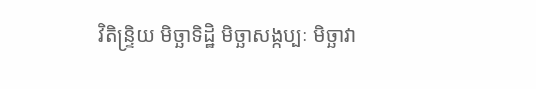វិតិន្ទ្រិយ មិច្ឆាទិដ្ឋិ មិច្ឆាសង្កប្បៈ មិច្ឆាវា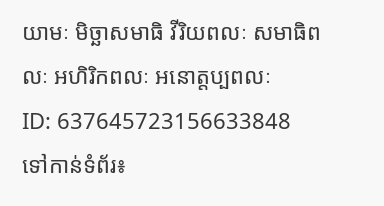យាមៈ មិច្ឆាសមាធិ វីរិយពលៈ សមាធិពលៈ អហិរិកពលៈ អនោត្តប្បពលៈ
ID: 637645723156633848
ទៅកាន់ទំព័រ៖